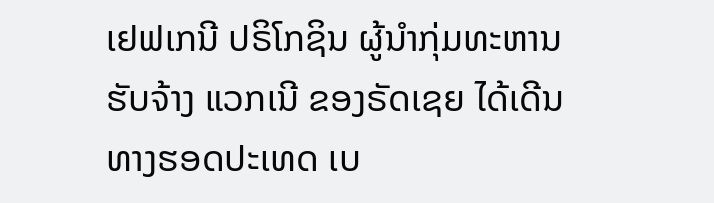ເຢຟເກນີ ປຣິໂກຊິນ ຜູ້ນຳກຸ່ມທະຫານຮັບຈ້າງ ແວກເນີ ຂອງຣັດເຊຍ ໄດ້ເດີນທາງຮອດປະເທດ ເບ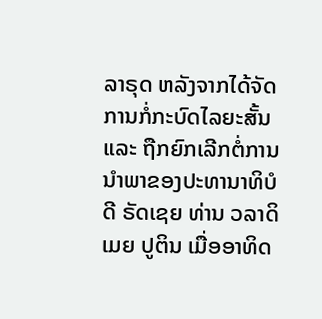ລາຣຸດ ຫລັງຈາກໄດ້ຈັດການກໍ່ກະບົດໄລຍະສັ້ນ ແລະ ຖືກຍົກເລີກຕໍ່ການນຳພາຂອງປະທານາທິບໍດີ ຣັດເຊຍ ທ່ານ ວລາດິເມຍ ປູຕິນ ເມື່ອອາທິດ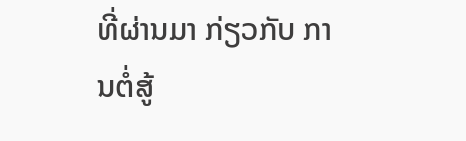ທີ່ຜ່ານມາ ກ່ຽວກັບ ການຕໍ່ສູ້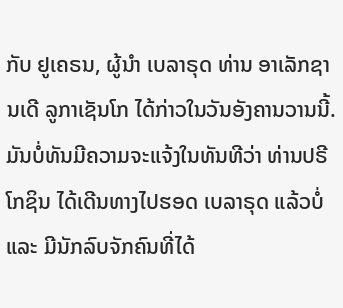ກັບ ຢູເຄຣນ, ຜູ້ນໍາ ເບລາຣຸດ ທ່ານ ອາເລັກຊານເດີ ລູກາເຊັນໂກ ໄດ້ກ່າວໃນວັນອັງຄານວານນີ້.
ມັນບໍ່ທັນມີຄວາມຈະແຈ້ງໃນທັນທີວ່າ ທ່ານປຣີໂກຊິນ ໄດ້ເດີນທາງໄປຮອດ ເບລາຣຸດ ແລ້ວບໍ່ ແລະ ມີນັກລົບຈັກຄົນທີ່ໄດ້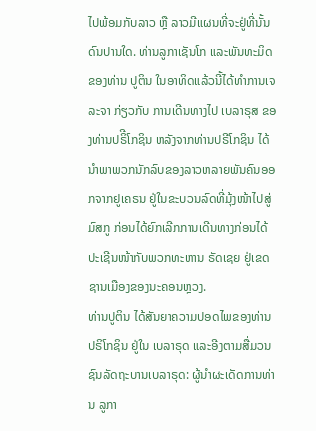ໄປພ້ອມກັບລາວ ຫຼື ລາວມີແຜນທີ່ຈະຢູ່ທີ່ນັ້ນດົນປານໃດ. ທ່ານລູກາເຊັນໂກ ແລະພັນທະມິດຂອງທ່ານ ປູຕິນ ໃນອາທິດແລ້ວນີ້ໄດ້ທຳການເຈລະຈາ ກ່ຽວກັບ ການເດີນທາງໄປ ເບລາຣຸສ ຂອງທ່ານປຣິີໂກຊິນ ຫລັງຈາກທ່ານປຣີໂກຊິນ ໄດ້ນຳພາພວກນັກລົບຂອງລາວຫລາຍພັນຄົນອອກຈາກຢູເຄຣນ ຢູ່ໃນຂະບວນລົດທີ່ມຸ້ງໜ້າໄປສູ່ ມົສກູ ກ່ອນໄດ້ຍົກເລີກການເດີນທາງກ່ອນໄດ້ປະເຊີນໜ້າກັບພວກທະຫານ ຣັດເຊຍ ຢູ່ເຂດຊານເມືອງຂອງນະຄອນຫຼວງ.
ທ່ານປູຕິນ ໄດ້ສັນຍາຄວາມປອດໄພຂອງທ່ານປຣິໂກຊິນ ຢູ່ໃນ ເບລາຣຸດ ແລະອີງຕາມສື່ມວນຊົນລັດຖະບານເບລາຣຸດ: ຜູ້ນຳຜະເດັດການທ່ານ ລູກາ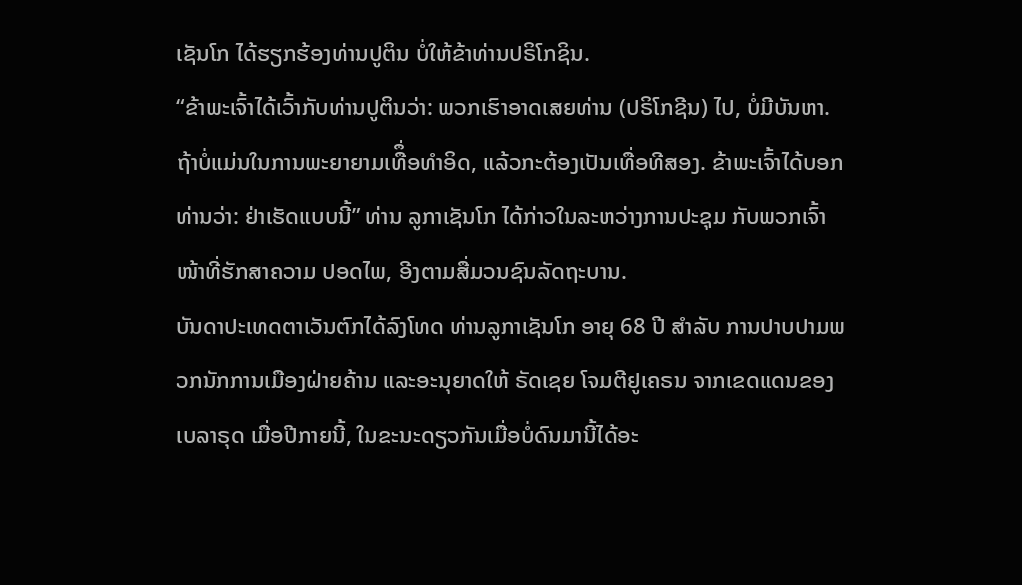ເຊັນໂກ ໄດ້ຮຽກຮ້ອງທ່ານປູຕິນ ບໍ່ໃຫ້ຂ້າທ່ານປຣິໂກຊິນ.
“ຂ້າພະເຈົ້າໄດ້ເວົ້າກັບທ່ານປູຕິນວ່າ: ພວກເຮົາອາດເສຍທ່ານ (ປຣິໂກຊີນ) ໄປ, ບໍ່ມີບັນຫາ. ຖ້າບໍ່ແມ່ນໃນການພະຍາຍາມເທືຶ່ອທຳອິດ, ແລ້ວກະຕ້ອງເປັນເທື່ອທີສອງ. ຂ້າພະເຈົ້າໄດ້ບອກທ່ານວ່າ: ຢ່າເຮັດແບບນີ້” ທ່ານ ລູກາເຊັນໂກ ໄດ້ກ່າວໃນລະຫວ່າງການປະຊຸມ ກັບພວກເຈົ້າໜ້າທີ່ຮັກສາຄວາມ ປອດໄພ, ອີງຕາມສື່ມວນຊົນລັດຖະບານ.
ບັນດາປະເທດຕາເວັນຕົກໄດ້ລົງໂທດ ທ່ານລູກາເຊັນໂກ ອາຍຸ 68 ປີ ສຳລັບ ການປາບປາມພວກນັກການເມືອງຝ່າຍຄ້ານ ແລະອະນຸຍາດໃຫ້ ຣັດເຊຍ ໂຈມຕີຢູເຄຣນ ຈາກເຂດແດນຂອງ ເບລາຣຸດ ເມື່ອປີກາຍນີ້, ໃນຂະນະດຽວກັນເມື່ອບໍ່ດົນມານີ້ໄດ້ອະ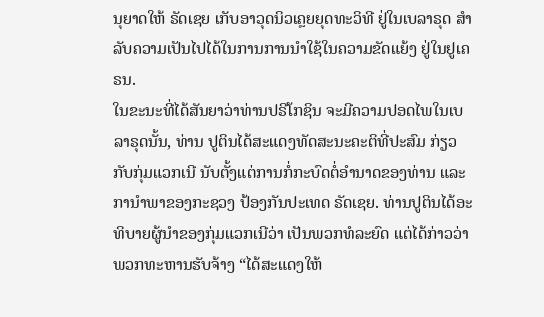ນຸຍາດໃຫ້ ຣັດເຊຍ ເກັບອາວຸດນິວເຄຼຍຍຸດທະວິທີ ຢູ່ໃນເບລາຣຸດ ສຳລັບຄວາມເປັນໄປໄດ້ໃນການການນຳໃຊ້ໃນຄວາມຂັດແຍ້ງ ຢູ່ໃນຢູເຄຣນ.
ໃນຂະນະທີ່ໄດ້ສັນຍາວ່າທ່ານປຣີໂກຊິນ ຈະມີຄວາມປອດໄພໃນເບລາຣຸດນັ້ນ, ທ່ານ ປູຕິນໄດ້ສະແດງທັດສະນະຄະຕິທີ່ປະສົມ ກ່ຽວກັບກຸ່ມແວກເນີ ນັບຕັ້ງແຕ່ການກໍ່ກະບົດຕໍ່ອຳນາດຂອງທ່ານ ແລະການຳພາຂອງກະຊວງ ປ້ອງກັນປະເທດ ຣັດເຊຍ. ທ່ານປູຕິນໄດ້ອະທິບາຍຜູ້ນຳຂອງກຸ່ມແວກເນີວ່າ ເປັນພວກທໍລະຍົດ ແຕ່ໄດ້ກ່າວວ່າພວກທະຫານຮັບຈ້າງ “ໄດ້ສະແດງໃຫ້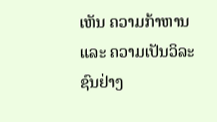ເຫັນ ຄວາມກ້າຫານ ແລະ ຄວາມເປັນວິລະຊົນຢ່າງ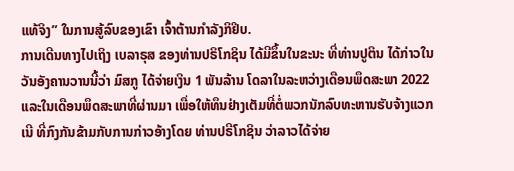ແທ້ຈິງ” ໃນການສູ້ລົບຂອງເຂົາ ເຈົ້າຕ້ານກຳລັງກິຢິບ.
ການເດີນທາງໄປເຖິງ ເບລາຣຸສ ຂອງທ່ານປຣິໂກຊິນ ໄດ້ມີຂຶ້ນໃນຂະນະ ທີ່ທ່ານປູຕິນ ໄດ້ກ່າວໃນວັນອັງຄານວານນີ້ວ່າ ມົສກູ ໄດ້ຈ່າຍເງິນ 1 ພັນລ້ານ ໂດລາໃນລະຫວ່າງເດືອນພຶດສະພາ 2022 ແລະໃນເດືອນພຶດສະພາທີ່ຜ່ານມາ ເພື່ອໃຫ້ທຶນຢ່າງເຕັມທີ່ຕໍ່ພວກນັກລົບທະຫານຮັບຈ້າງແວກເນີ ທີ່ກົງກັນຂ້າມກັບການກ່າວອ້າງໂດຍ ທ່ານປຣີໂກຊິນ ວ່າລາວໄດ້ຈ່າຍ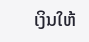ເງິນໃຫ້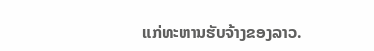ແກ່ທະຫານຮັບຈ້າງຂອງລາວ.